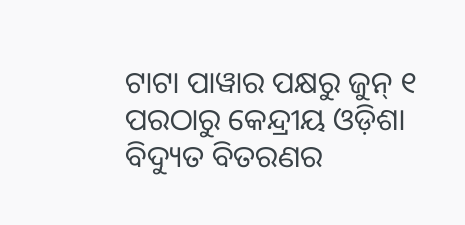ଟାଟା ପାୱାର ପକ୍ଷରୁ ଜୁନ୍ ୧ ପରଠାରୁ କେନ୍ଦ୍ରୀୟ ଓଡ଼ିଶା ବିଦ୍ୟୁତ ବିତରଣର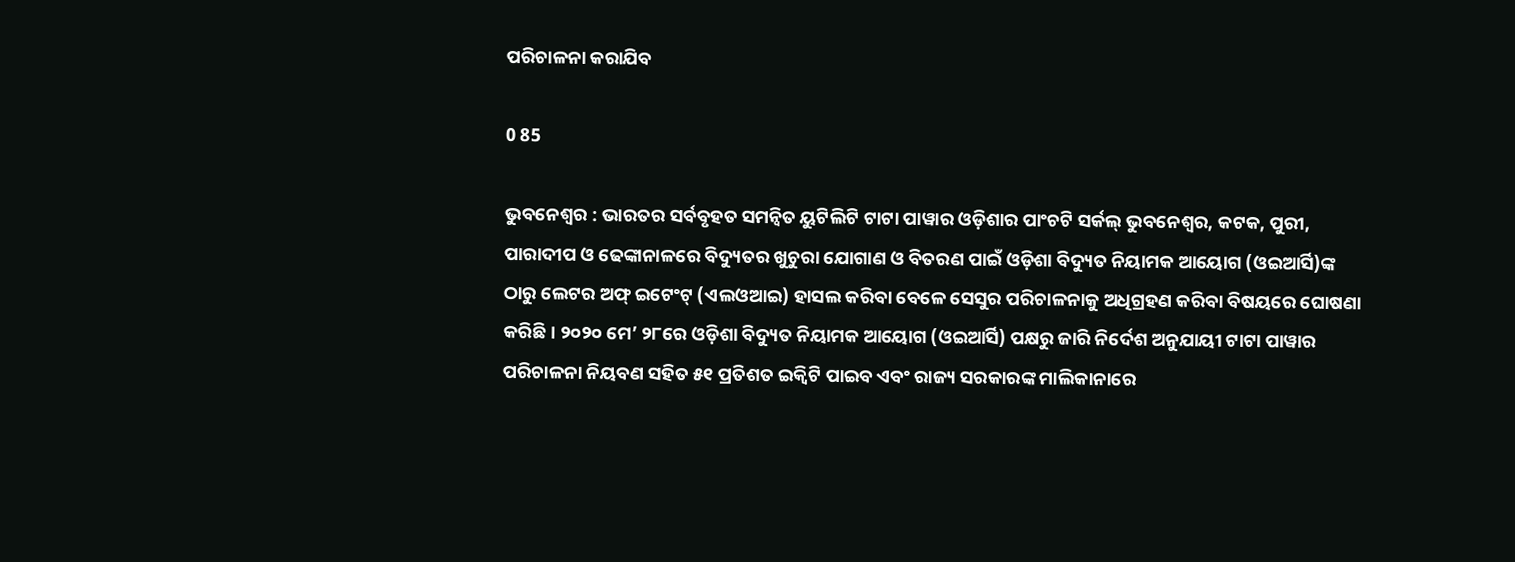ପରିଚାଳନା କରାଯିବ

0 85

ଭୁବନେଶ୍ୱର : ଭାରତର ସର୍ବବୃହତ ସମନ୍ୱିତ ୟୁଟିଲିଟି ଟାଟା ପାୱାର ଓଡ଼ିଶାର ପାଂଚଟି ସର୍କଲ୍ ଭୁବନେଶ୍ୱର, କଟକ, ପୁରୀ,
ପାରାଦୀପ ଓ ଢେଙ୍କାନାଳରେ ବିଦ୍ୟୁତର ଖୁଚୁରା ଯୋଗାଣ ଓ ବିତରଣ ପାଇଁ ଓଡ଼ିଶା ବିଦ୍ୟୁତ ନିୟାମକ ଆୟୋଗ (ଓଇଆର୍ସି)ଙ୍କ
ଠାରୁ ଲେଟର ଅଫ୍ ଇଟେଂଟ୍ (ଏଲଓଆଇ) ହାସଲ କରିବା ବେଳେ ସେସୁର ପରିଚାଳନାକୁ ଅଧିଗ୍ରହଣ କରିବା ବିଷୟରେ ଘୋଷଣା
କରିଛି । ୨୦୨୦ ମେ’ ୨୮ରେ ଓଡ଼ିଶା ବିଦ୍ୟୁତ ନିୟାମକ ଆୟୋଗ (ଓଇଆର୍ସି) ପକ୍ଷରୁ ଜାରି ନିର୍ଦେଶ ଅନୁଯାୟୀ ଟାଟା ପାୱାର
ପରିଚାଳନା ନିୟବଣ ସହିତ ୫୧ ପ୍ରତିଶତ ଇକ୍ୱିଟି ପାଇବ ଏବଂ ରାଜ୍ୟ ସରକାରଙ୍କ ମାଲିକାନାରେ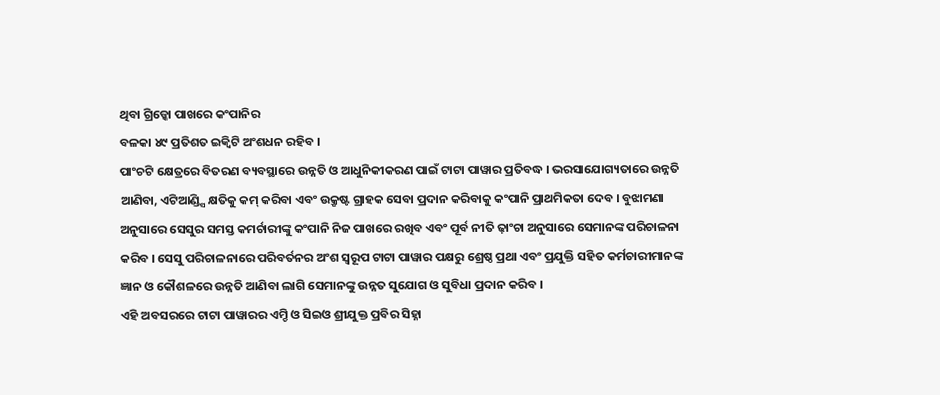ଥିବା ଗ୍ରିଡ୍କୋ ପାଖରେ କଂପାନିର
ବଳକା ୪୯ ପ୍ରତିଶତ ଇକ୍ୱିଟି ଅଂଶଧନ ରହିବ ।
ପାଂଚଟି କ୍ଷେତ୍ରରେ ବିତରଣ ବ୍ୟବସ୍ଥାରେ ଉନ୍ନତି ଓ ଆଧୁନିକୀକରଣ ପାଇଁ ଟାଟା ପାୱାର ପ୍ରତିବଦ୍ଧ । ଭରସାଯୋଗ୍ୟତାରେ ଉନ୍ନତି
ଆଣିବା, ଏଟିଆଣ୍ଡ୍ସି କ୍ଷତିକୁ କମ୍ କରିବା ଏବଂ ଉକ୍ରୃଷ୍ଟ ଗ୍ରାହକ ସେବା ପ୍ରଦାନ କରିବାକୁ କଂପାନି ପ୍ରାଥମିକତା ଦେବ । ବୁଝାମଣା
ଅନୁସାରେ ସେସୁର ସମସ୍ତ କମର୍ଚାରୀଙ୍କୁ କଂପାନି ନିଜ ପାଖରେ ରଖିବ ଏବଂ ପୂର୍ବ ନୀତି ଢ଼ାଂଚା ଅନୁସାରେ ସେମାନଙ୍କ ପରିଚାଳନା
କରିବ । ସେସୁ ପରିଚାଳନାରେ ପରିବର୍ତନର ଅଂଶ ସ୍ୱରୂପ ଟାଟା ପାୱାର ପକ୍ଷରୁ ଶ୍ରେଷ୍ଠ ପ୍ରଥା ଏବଂ ପ୍ରଯୁକ୍ତି ସହିତ କର୍ମଚାରୀମାନଙ୍କ
ଜ୍ଞାନ ଓ କୌଶଳରେ ଉନ୍ନତି ଆଣିବା ଲାଗି ସେମାନଙ୍କୁ ଉନ୍ନତ ସୁଯୋଗ ଓ ସୁବିଧା ପ୍ରଦାନ କରିବ ।
ଏହି ଅବସରରେ ଟାଟା ପାୱାରର ଏମ୍ଡି ଓ ସିଇଓ ଶ୍ରୀଯୁକ୍ତ ପ୍ରବିର ସିହ୍ନା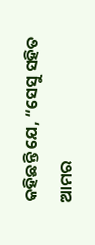କହିଛନ୍ତି ଯେ, “ସେସୁ ସହିତ ଆମର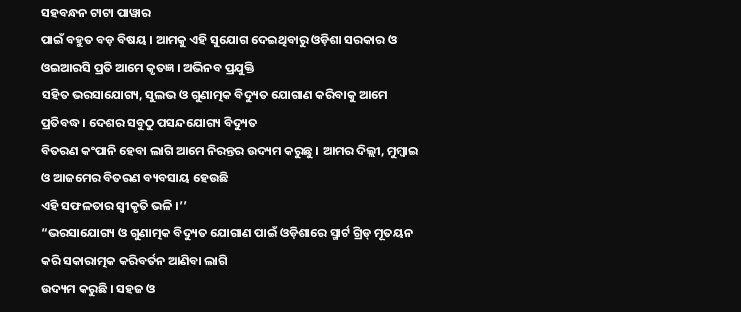ସହବନ୍ଧନ ଟାଟା ପାୱାର
ପାଇଁ ବହୁତ ବଡ଼ ବିଷୟ । ଆମକୁ ଏହି ସୁଯୋଗ ଦେଇଥିବାରୁ ଓଡ଼ିଶା ସରକାର ଓ ଓଇଆରସି ପ୍ରତି ଆମେ କୃତଜ୍ଞ । ଅଭିନବ ପ୍ରଯୁକ୍ତି
ସହିତ ଭରସାଯୋଗ୍ୟ, ସୁଲଭ ଓ ଗୁଣାତ୍ମକ ବିଦ୍ୟୁତ ଯୋଗାଣ କରିବାକୁ ଆମେ ପ୍ରତିବଦ୍ଧ । ଦେଶର ସବୁଠୁ ପସନ୍ଦଯୋଗ୍ୟ ବିଦ୍ୟୁତ
ବିତରଣ କଂପାନି ହେବା ଲାଗି ଆମେ ନିରନ୍ତର ଉଦ୍ୟମ କରୁଛୁ । ଆମର ଦିଲ୍ଲୀ, ମୁମ୍ବାଇ ଓ ଆଜମେର ବିତରଣ ବ୍ୟବସାୟ ହେଉଛି
ଏହି ସଫଳତାର ସ୍ୱୀକୃତି ଭଳି ।’’
“ଭରସାଯୋଗ୍ୟ ଓ ଗୁଣାତ୍ମକ ବିଦ୍ୟୁତ ଯୋଗାଣ ପାଇଁ ଓଡ଼ିଶାରେ ସ୍ମାର୍ଟ ଗ୍ରିଡ୍ ମୂତୟନ କରି ସକାରାତ୍ମକ କରିବର୍ତନ ଆଣିବା ଲାଗି
ଉଦ୍ୟମ କରୁଛି । ସହଜ ଓ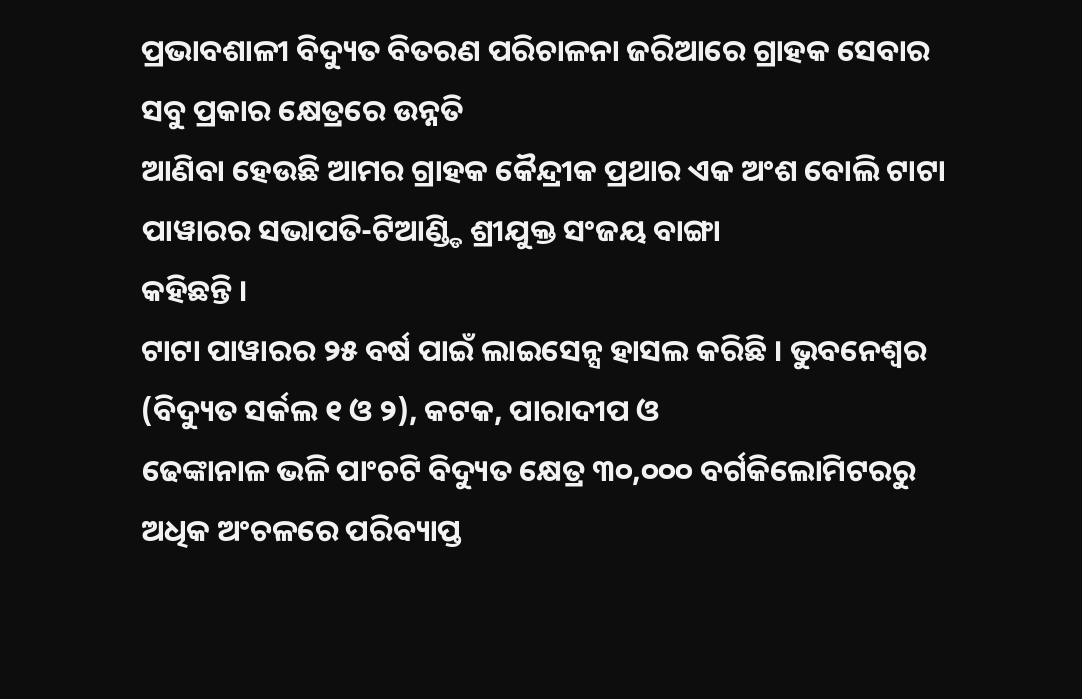ପ୍ରଭାବଶାଳୀ ବିଦ୍ୟୁତ ବିତରଣ ପରିଚାଳନା ଜରିଆରେ ଗ୍ରାହକ ସେବାର ସବୁ ପ୍ରକାର କ୍ଷେତ୍ରରେ ଉନ୍ନତି
ଆଣିବା ହେଉଛି ଆମର ଗ୍ରାହକ କୈନ୍ଦ୍ରୀକ ପ୍ରଥାର ଏକ ଅଂଶ ବୋଲି ଟାଟା ପାୱାରର ସଭାପତି-ଟିଆଣ୍ଡ୍ଡି ଶ୍ରୀଯୁକ୍ତ ସଂଜୟ ବାଙ୍ଗା
କହିଛନ୍ତି ।
ଟାଟା ପାୱାରର ୨୫ ବର୍ଷ ପାଇଁ ଲାଇସେନ୍ସ ହାସଲ କରିଛି । ଭୁବନେଶ୍ୱର (ବିଦ୍ୟୁତ ସର୍କଲ ୧ ଓ ୨), କଟକ, ପାରାଦୀପ ଓ
ଢେଙ୍କାନାଳ ଭଳି ପାଂଚଟି ବିଦ୍ୟୁତ କ୍ଷେତ୍ର ୩୦,୦୦୦ ବର୍ଗକିଲୋମିଟରରୁ ଅଧିକ ଅଂଚଳରେ ପରିବ୍ୟାପ୍ତ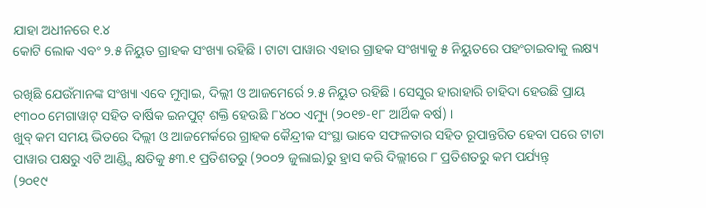ଯାହା ଅଧୀନରେ ୧.୪
କୋଟି ଲୋକ ଏବଂ ୨.୫ ନିୟୁତ ଗ୍ରାହକ ସଂଖ୍ୟା ରହିଛି । ଟାଟା ପାୱାର ଏହାର ଗ୍ରାହକ ସଂଖ୍ୟାକୁ ୫ ନିୟୁତରେ ପହଂଚାଇବାକୁ ଲକ୍ଷ୍ୟ

ରଖିଛି ଯେଉଁମାନଙ୍କ ସଂଖ୍ୟା ଏବେ ମୁମ୍ବାଇ, ଦିଲ୍ଲୀ ଓ ଆଜମେର୍ରେ ୨.୫ ନିୟୁତ ରହିଛି । ସେସୁର ହାରାହାରି ଚାହିଦା ହେଉଛି ପ୍ରାୟ
୧୩୦୦ ମେଗାୱାଟ୍ ସହିତ ବାର୍ଷିକ ଇନପୁଟ୍ ଶକ୍ତି ହେଉଛି ୮୪୦୦ ଏମ୍ୟୁ (୨୦୧୭-୧୮ ଆର୍ଥିକ ବର୍ଷ) ।
ଖୁବ୍ କମ ସମୟ ଭିତରେ ଦିଲ୍ଲୀ ଓ ଆଜମେର୍କରେ ଗ୍ରାହକ କୈନ୍ଦ୍ରୀକ ସଂସ୍ଥା ଭାବେ ସଫଳତାର ସହିତ ରୂପାନ୍ତରିତ ହେବା ପରେ ଟାଟା
ପାୱାର ପକ୍ଷରୁ ଏଟି ଆଣ୍ଡ୍ସି କ୍ଷତିକୁ ୫୩.୧ ପ୍ରତିଶତରୁ (୨୦୦୨ ଜୁଲାଇ)ରୁ ହ୍ରାସ କରି ଦିଲ୍ଲୀରେ ୮ ପ୍ରତିଶତରୁ କମ ପର୍ଯ୍ୟନ୍ତ୍
(୨୦୧୯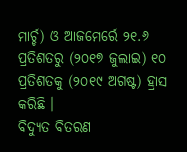ମାର୍ଚ୍ଚ) ଓ ଆଜମେର୍ରେ ୨୧.୬ ପ୍ରତିଶତରୁ (୨୦୧୭ ଜୁଲାଇ) ୧୦ ପ୍ରତିଶତକୁ (୨୦୧୯ ଅଗଷ୍ଟ) ହ୍ରାସ କରିଛି ।
ବିଦ୍ୟୁତ ବିତରଣ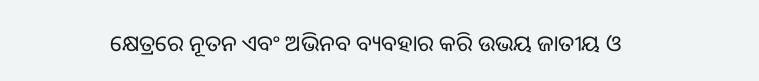କ୍ଷେତ୍ରରେ ନୂତନ ଏବଂ ଅଭିନବ ବ୍ୟବହାର କରି ଉଭୟ ଜାତୀୟ ଓ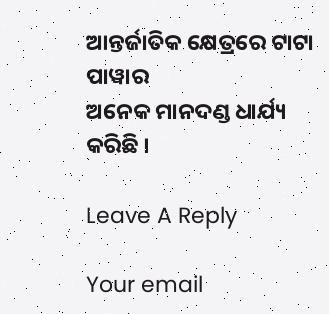ଆନ୍ତର୍ଜାତିକ କ୍ଷେତ୍ରରେ ଟାଟା ପାୱାର
ଅନେକ ମାନଦଣ୍ଡ ଧାର୍ଯ୍ୟ କରିଛି ।

Leave A Reply

Your email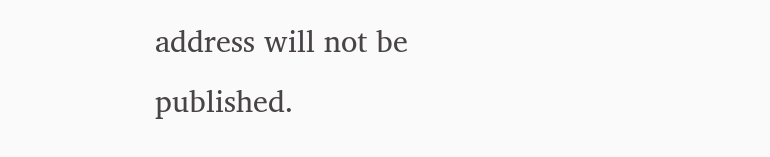address will not be published.